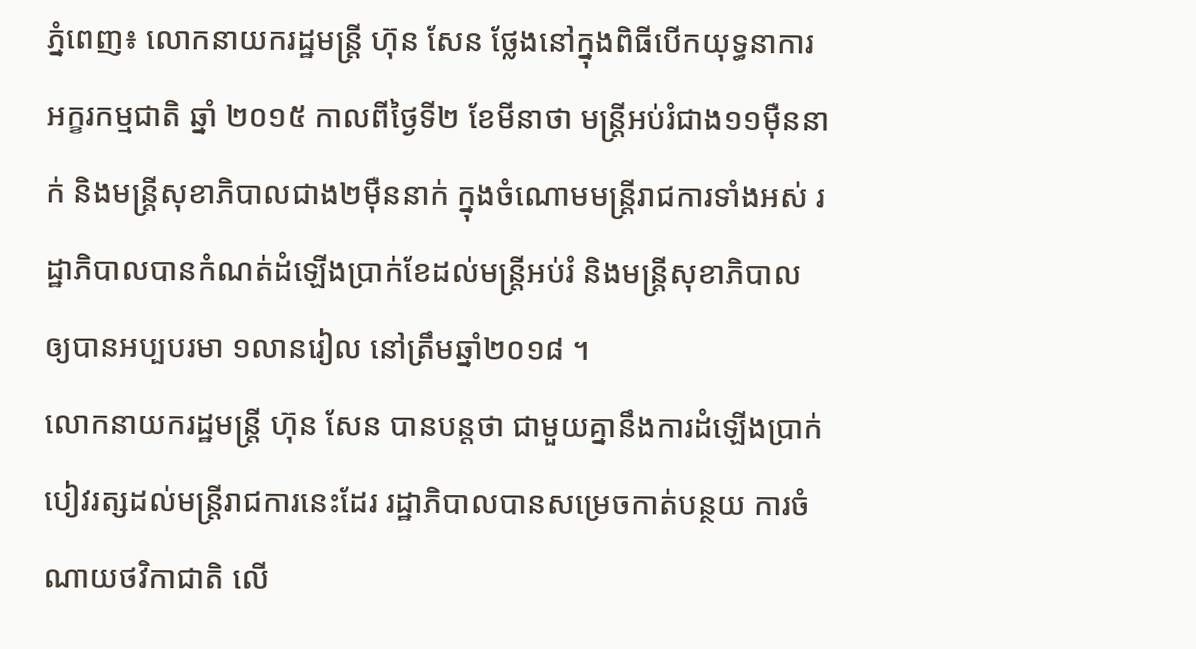ភ្នំពេញ៖ លោកនាយករដ្ឋមន្ត្រី ហ៊ុន សែន ថ្លែងនៅក្នុងពិធីបើកយុទ្ធនាការអក្ខរកម្មជាតិ ឆ្នាំ ២០១៥ កាលពីថ្ងៃទី២ ខែមីនាថា មន្ត្រីអប់រំជាង១១ម៉ឺននាក់ និងមន្ត្រីសុខាភិបាលជាង២ម៉ឺននាក់ ក្នុងចំណោមមន្ត្រីរាជការទាំងអស់ រដ្ឋាភិបាលបានកំណត់ដំឡើងប្រាក់ខែដល់មន្ត្រីអប់រំ និងមន្ត្រីសុខាភិបាល ឲ្យបានអប្បបរមា ១លានរៀល នៅត្រឹមឆ្នាំ២០១៨ ។
លោកនាយករដ្ឋមន្ត្រី ហ៊ុន សែន បានបន្តថា ជាមួយគ្នានឹងការដំឡើងប្រាក់បៀវរត្សដល់មន្ត្រីរាជការនេះដែរ រដ្ឋាភិបាលបានសម្រេចកាត់បន្ថយ ការចំណាយថវិកាជាតិ លើ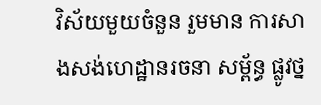វិស័យមួយចំនួន រួមមាន ការសាងសង់ហេដ្ឋានរចនា សម្ព័ន្ធ ផ្លូវថ្ន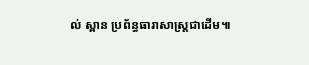ល់ ស្ពាន ប្រព័ន្ធធារាសាស្ត្រជាដើម៕